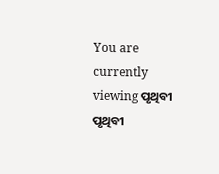You are currently viewing ପୃଥିବୀ
ପୃଥିବୀ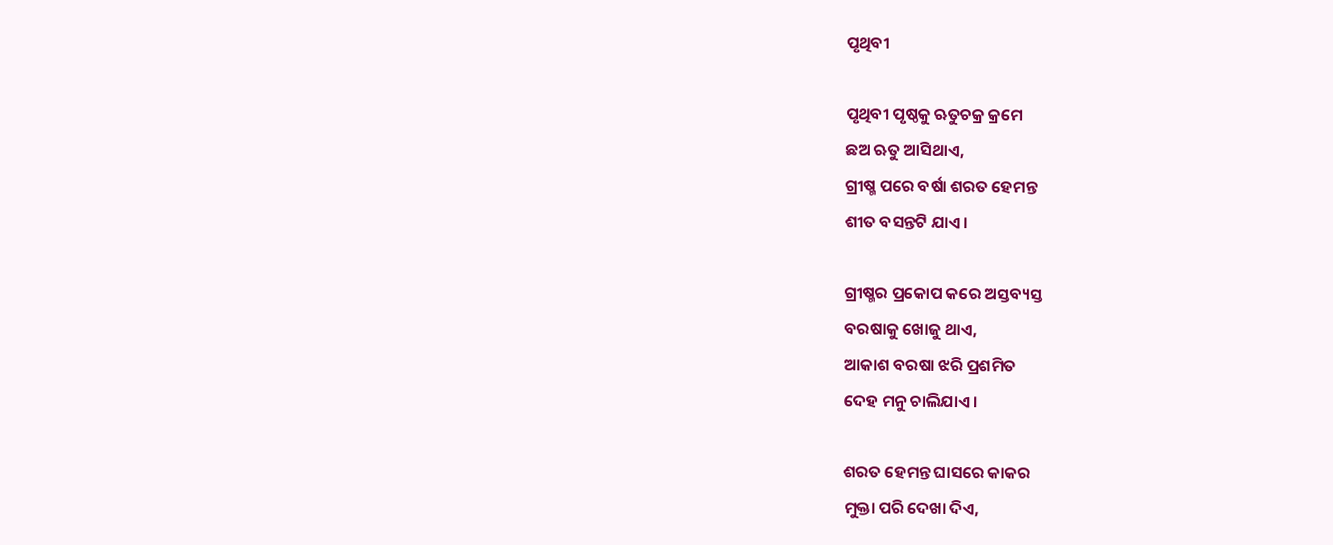ପୃଥିବୀ

ପୃଥିବୀ ପୃଷ୍ଠକୁ ଋତୁଚକ୍ର କ୍ରମେ
ଛଅ ଋତୁ ଆସିଥାଏ,
ଗ୍ରୀଷ୍ମ ପରେ ବର୍ଷା ଶରତ ହେମନ୍ତ
ଶୀତ ବସନ୍ତଟି ଯାଏ ।

ଗ୍ରୀଷ୍ମର ପ୍ରକୋପ କରେ ଅସ୍ତବ୍ୟସ୍ତ
ବରଷାକୁ ଖୋଜୁ ଥାଏ,
ଆକାଶ ବରଷା ଝରି ପ୍ରଶମିତ
ଦେହ ମନୁ ଚାଲିଯାଏ ।

ଶରତ ହେମନ୍ତ ଘାସରେ କାକର
ମୁକ୍ତା ପରି ଦେଖା ଦିଏ,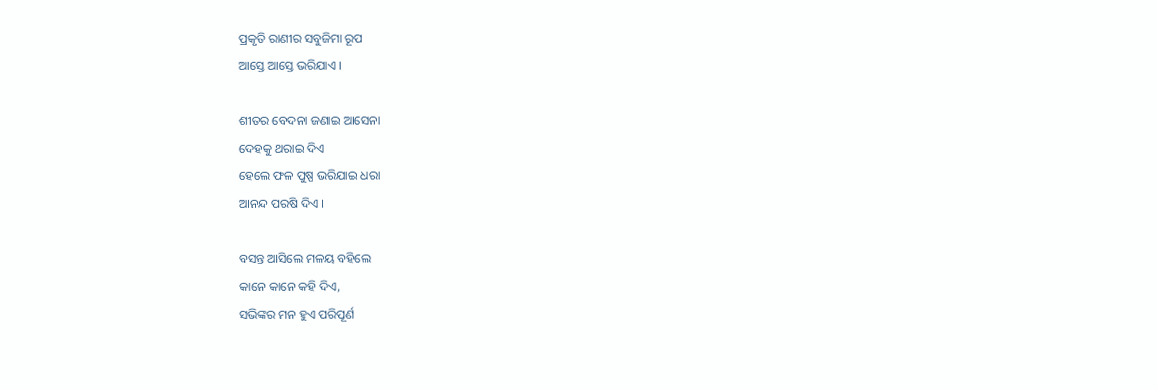ପ୍ରକୃତି ରାଣୀର ସବୁଜିମା ରୂପ
ଆସ୍ତେ ଆସ୍ତେ ଭରିଯାଏ ।

ଶୀତର ବେଦନା ଜଣାଇ ଆସେନା
ଦେହକୁ ଥରାଇ ଦିଏ
ହେଲେ ଫଳ ପୁଷ୍ପ ଭରିଯାଇ ଧରା
ଆନନ୍ଦ ପରଷି ଦିଏ ।

ବସନ୍ତ ଆସିଲେ ମଳୟ ବହିଲେ
କାନେ କାନେ କହି ଦିଏ,
ସଭିଙ୍କର ମନ ହୁଏ ପରିପୂର୍ଣ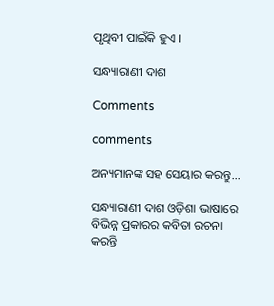ପୃଥିବୀ ପାଇଁକି ହୁଏ ।

ସନ୍ଧ୍ୟାରାଣୀ ଦାଶ

Comments

comments

ଅନ୍ୟମାନଙ୍କ ସହ ସେୟାର କରନ୍ତୁ...

ସନ୍ଧ୍ୟାରାଣୀ ଦାଶ ଓଡ଼ିଶା ଭାଷାରେ ବିଭିନ୍ନ ପ୍ରକାରର କବିତା ରଚନା କରନ୍ତି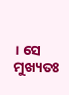। ସେ ମୁଖ୍ୟତଃ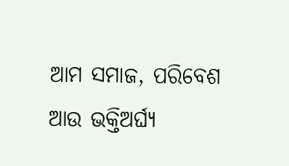ଆମ ସମାଜ, ପରିବେଶ ଆଉ ଭକ୍ତିଅର୍ଘ୍ୟ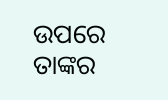ଉପରେ ତାଙ୍କର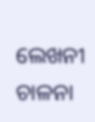ଲେଖନୀ ଚାଳନା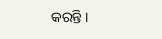କରନ୍ତି ।